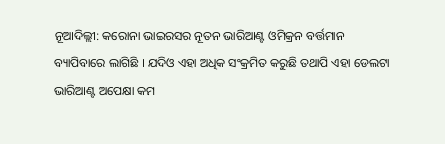ନୂଆଦିଲ୍ଲୀ: କରୋନା ଭାଇରସର ନୂତନ ଭାରିଆଣ୍ଟ ଓମିକ୍ରନ ବର୍ତ୍ତମାନ ବ୍ୟାପିବାରେ ଲାଗିଛି । ଯଦିଓ ଏହା ଅଧିକ ସଂକ୍ରମିତ କରୁଛି ତଥାପି ଏହା ଡେଲଟା ଭାରିଆଣ୍ଟ ଅପେକ୍ଷା କମ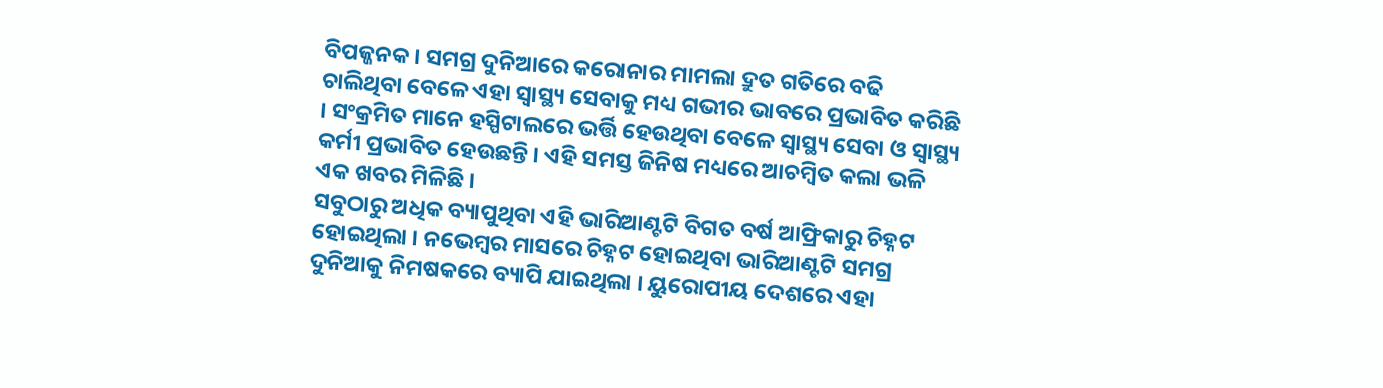ବିପଜ୍ଜନକ । ସମଗ୍ର ଦୁନିଆରେ କରୋନାର ମାମଲା ଦ୍ରୁତ ଗତିରେ ବଢି ଚାଲିଥିବା ବେଳେ ଏହା ସ୍ୱାସ୍ଥ୍ୟ ସେବାକୁ ମଧ୍ୟ ଗଭୀର ଭାବରେ ପ୍ରଭାବିତ କରିଛି । ସଂକ୍ରମିତ ମାନେ ହସ୍ପିଟାଲରେ ଭର୍ତ୍ତି ହେଉଥିବା ବେଳେ ସ୍ୱାସ୍ଥ୍ୟ ସେବା ଓ ସ୍ୱାସ୍ଥ୍ୟ କର୍ମୀ ପ୍ରଭାବିତ ହେଉଛନ୍ତି । ଏହି ସମସ୍ତ ଜିନିଷ ମଧ୍ୟରେ ଆଚମ୍ବିତ କଲା ଭଳି ଏକ ଖବର ମିଳିଛି ।
ସବୁଠାରୁ ଅଧିକ ବ୍ୟାପୁଥିବା ଏହି ଭାରିଆଣ୍ଟଟି ବିଗତ ବର୍ଷ ଆଫ୍ରିକାରୁ ଚିହ୍ନଟ ହୋଇଥିଲା । ନଭେମ୍ବର ମାସରେ ଚିହ୍ନଟ ହୋଇଥିବା ଭାରିଆଣ୍ଟଟି ସମଗ୍ର ଦୁନିଆକୁ ନିମଷକରେ ବ୍ୟାପି ଯାଇଥିଲା । ୟୁରୋପୀୟ ଦେଶରେ ଏହା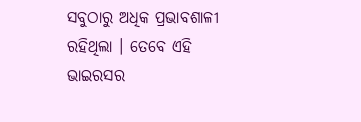ସବୁଠାରୁ ଅଧିକ ପ୍ରଭାବଶାଳୀ ରହିଥିଲା । ତେବେ ଏହି ଭାଇରସର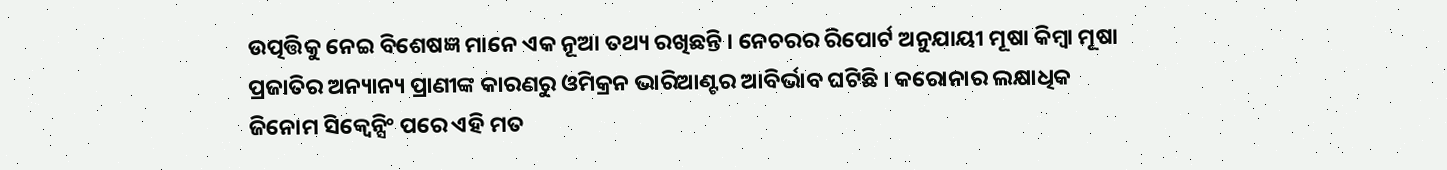ଉତ୍ପତ୍ତିକୁ ନେଇ ବିଶେଷଜ୍ଞ ମାନେ ଏକ ନୂଆ ତଥ୍ୟ ରଖିଛନ୍ତି । ନେଚରର ରିପୋର୍ଟ ଅନୁଯାୟୀ ମୂଷା କିମ୍ବା ମୂଷା ପ୍ରଜାତିର ଅନ୍ୟାନ୍ୟ ପ୍ରାଣୀଙ୍କ କାରଣରୁ ଓମିକ୍ରନ ଭାରିଆଣ୍ଟର ଆବିର୍ଭାବ ଘଟିଛି । କରୋନାର ଲକ୍ଷାଧିକ ଜିନୋମ ସିକ୍ୱେନ୍ସିଂ ପରେ ଏହି ମତ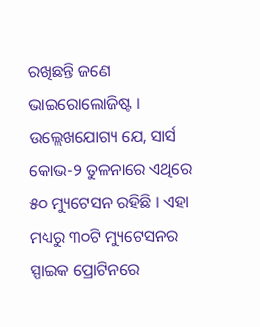ରଖିଛନ୍ତି ଜଣେ ଭାଇରୋଲୋଜିଷ୍ଟ । ଉଲ୍ଲେଖଯୋଗ୍ୟ ଯେ, ସାର୍ସ କୋଭ-୨ ତୁଳନାରେ ଏଥିରେ ୫୦ ମ୍ୟୁଟେସନ ରହିଛି । ଏହା ମଧ୍ୟରୁ ୩୦ଟି ମ୍ୟୁଟେସନର ସ୍ପାଇକ ପ୍ରୋଟିନରେ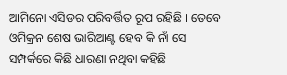ଆମିନୋ ଏସିଡର ପରିବର୍ତ୍ତିତ ରୂପ ରହିଛି । ତେବେ ଓମିକ୍ରନ ଶେଷ ଭାରିଆଣ୍ଟ ହେବ କି ନାଁ ସେ ସମ୍ପର୍କରେ କିଛି ଧାରଣା ନଥିବା କହିଛି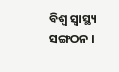ବିଶ୍ବ ସ୍ୱାସ୍ଥ୍ୟ ସଙ୍ଗଠନ ।